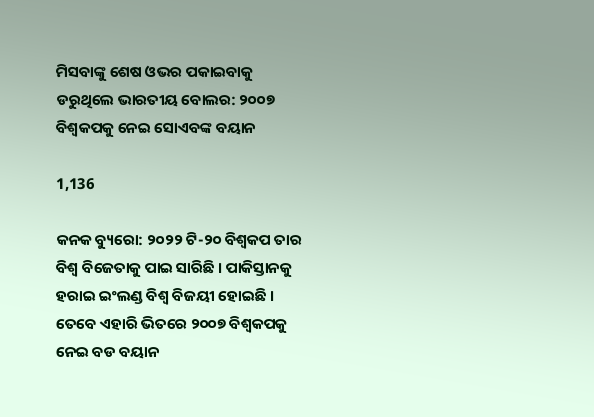ମିସବାଙ୍କୁ ଶେଷ ଓଭର ପକାଇବାକୁ ଡରୁଥିଲେ ଭାରତୀୟ ବୋଲର: ୨୦୦୭ ବିଶ୍ୱକପକୁ ନେଇ ସୋଏବଙ୍କ ବୟାନ

1,136

କନକ ବ୍ୟୁରୋ: ୨୦୨୨ ଟି-୨୦ ବିଶ୍ୱକପ ତାର ବିଶ୍ୱ ବିଜେତାକୁ ପାଇ ସାରିଛି । ପାକିସ୍ତାନକୁ ହରାଇ ଇଂଲଣ୍ଡ ବିଶ୍ୱ ବିଜୟୀ ହୋଇଛି । ତେବେ ଏହାରି ଭିତରେ ୨୦୦୭ ବିଶ୍ୱକପକୁ ନେଇ ବଡ ବୟାନ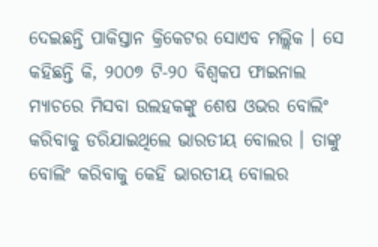ଦେଇଛନ୍ତି ପାକିସ୍ତାନ କ୍ରିକେଟର ସୋଏବ ମଲ୍ଲିକ । ସେ କହିଛନ୍ତି କି, ୨୦୦୭ ଟି-୨୦ ବିଶ୍ୱକପ ଫାଇନାଲ ମ୍ୟାଚରେ ମିସବା ଉଲହକଙ୍କୁ ଶେଷ ଓଭର ବୋଲିଂ କରିବାକୁ ଡରିଯାଇଥିଲେ ଭାରତୀୟ ବୋଲର । ତାଙ୍କୁ ବୋଲିଂ କରିବାକୁ କେହି ଭାରତୀୟ ବୋଲର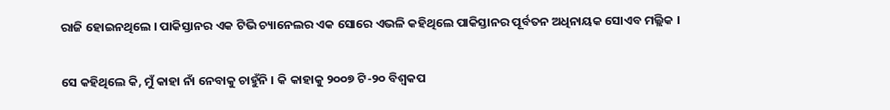ରାଜି ହୋଇନଥିଲେ । ପାକିସ୍ତାନର ଏକ ଟିଭି ଚ୍ୟାନେଲର ଏକ ସୋରେ ଏଭଳି କହିଥିଲେ ପାକିସ୍ତାନର ପୂର୍ବତନ ଅଧିନାୟକ ସୋଏବ ମଲ୍ଲିକ ।

ସେ କହିଥିଲେ କି, ମୁଁ କାହା ନାଁ ନେବାକୁ ଚାହୁଁନି । କି କାହାକୁ ୨୦୦୭ ଟି-୨୦ ବିଶ୍ୱକପ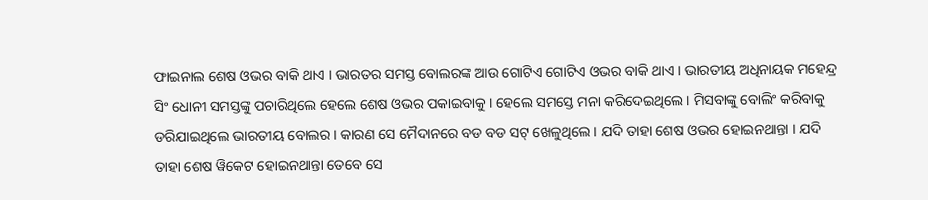ଫାଇନାଲ ଶେଷ ଓଭର ବାକି ଥାଏ । ଭାରତର ସମସ୍ତ ବୋଲରଙ୍କ ଆଉ ଗୋଟିଏ ଗୋଟିଏ ଓଭର ବାକି ଥାଏ । ଭାରତୀୟ ଅଧିନାୟକ ମହେନ୍ଦ୍ର ସିଂ ଧୋନୀ ସମସ୍ତଙ୍କୁ ପଚାରିଥିଲେ ହେଲେ ଶେଷ ଓଭର ପକାଇବାକୁ । ହେଲେ ସମସ୍ତେ ମନା କରିଦେଇଥିଲେ । ମିସବାଙ୍କୁ ବୋଲିଂ କରିବାକୁ ଡରିଯାଇଥିଲେ ଭାରତୀୟ ବୋଲର । କାରଣ ସେ ମୈଦାନରେ ବଡ ବଡ ସଟ୍ ଖେଳୁଥିଲେ । ଯଦି ତାହା ଶେଷ ଓଭର ହୋଇନଥାନ୍ତା । ଯଦି ତାହା ଶେଷ ୱିକେଟ ହୋଇନଥାନ୍ତା ତେବେ ସେ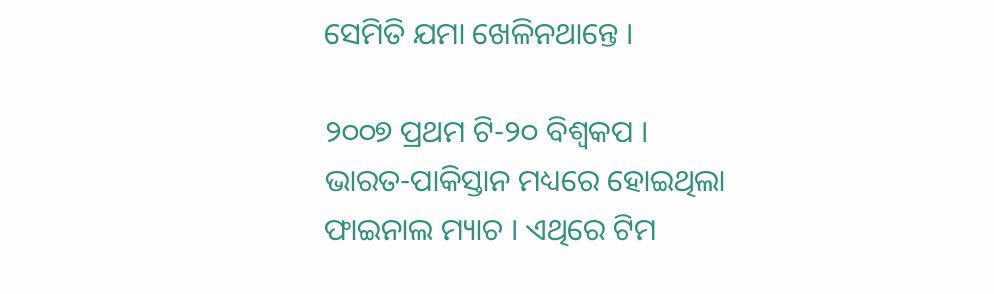ସେମିତି ଯମା ଖେଳିନଥାନ୍ତେ ।

୨୦୦୭ ପ୍ରଥମ ଟି-୨୦ ବିଶ୍ୱକପ । ଭାରତ-ପାକିସ୍ତାନ ମଧ୍ୟରେ ହୋଇଥିଲା ଫାଇନାଲ ମ୍ୟାଚ । ଏଥିରେ ଟିମ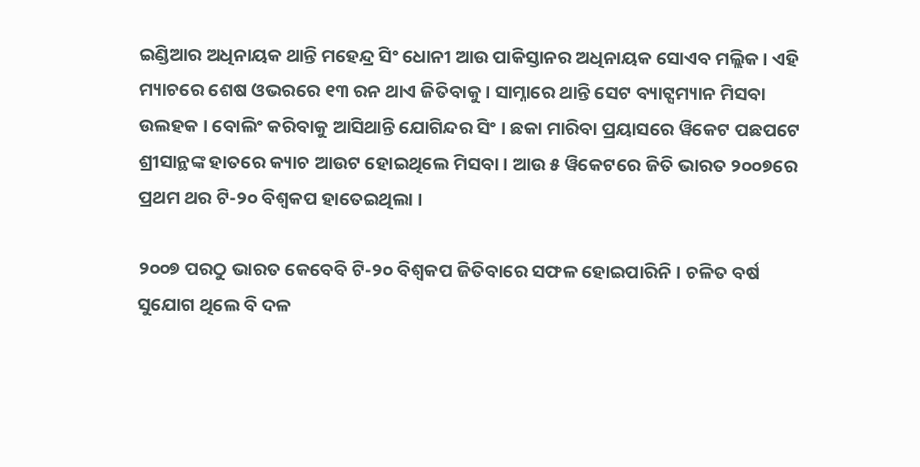ଇଣ୍ଡିଆର ଅଧିନାୟକ ଥାନ୍ତି ମହେନ୍ଦ୍ର ସିଂ ଧୋନୀ ଆଉ ପାକିସ୍ତାନର ଅଧିନାୟକ ସୋଏବ ମଲ୍ଲିକ । ଏହି ମ୍ୟାଚରେ ଶେଷ ଓଭରରେ ୧୩ ରନ ଥାଏ ଜିତିବାକୁ । ସାମ୍ନାରେ ଥାନ୍ତି ସେଟ ବ୍ୟାଟ୍ସମ୍ୟାନ ମିସବା ଉଲହକ । ବୋଲିଂ କରିବାକୁ ଆସିଥାନ୍ତି ଯୋଗିନ୍ଦର ସିଂ । ଛକା ମାରିବା ପ୍ରୟାସରେ ୱିକେଟ ପଛପଟେ ଶ୍ରୀସାନ୍ଥଙ୍କ ହାତରେ କ୍ୟାଚ ଆଉଟ ହୋଇଥିଲେ ମିସବା । ଆଉ ୫ ୱିକେଟରେ ଜିତି ଭାରତ ୨୦୦୭ରେ ପ୍ରଥମ ଥର ଟି-୨୦ ବିଶ୍ୱକପ ହାତେଇଥିଲା ।

୨୦୦୭ ପରଠୁ ଭାରତ କେବେବି ଟି-୨୦ ବିଶ୍ୱକପ ଜିତିବାରେ ସଫଳ ହୋଇପାରିନି । ଚଳିତ ବର୍ଷ ସୁଯୋଗ ଥିଲେ ବି ଦଳ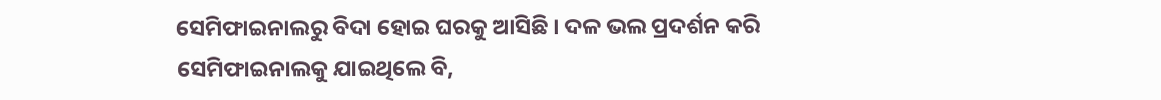ସେମିଫାଇନାଲରୁ ବିଦା ହୋଇ ଘରକୁ ଆସିଛି । ଦଳ ଭଲ ପ୍ରଦର୍ଶନ କରି ସେମିଫାଇନାଲକୁ ଯାଇଥିଲେ ବି,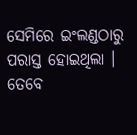ସେମିରେ ଇଂଲଣ୍ଡଠାରୁ ପରାସ୍ତ ହୋଇଥିଲା । ତେବେ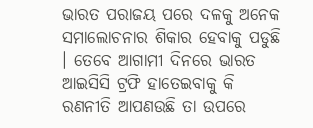ଭାରତ ପରାଜୟ ପରେ ଦଳକୁ ଅନେକ ସମାଲୋଚନାର ଶିକାର ହେବାକୁ ପଡୁଛି । ତେବେ ଆଗାମୀ ଦିନରେ ଭାରତ ଆଇସିସି ଟ୍ରଫି ହାତେଇବାକୁ କି ରଣନୀତି ଆପଣଉଛି ତା ଉପରେ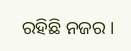ରହିଛି ନଜର ।